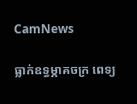CamNews

ធ្លាក់ឧទ្ធម្ភាគចក្រ ពេទ្យ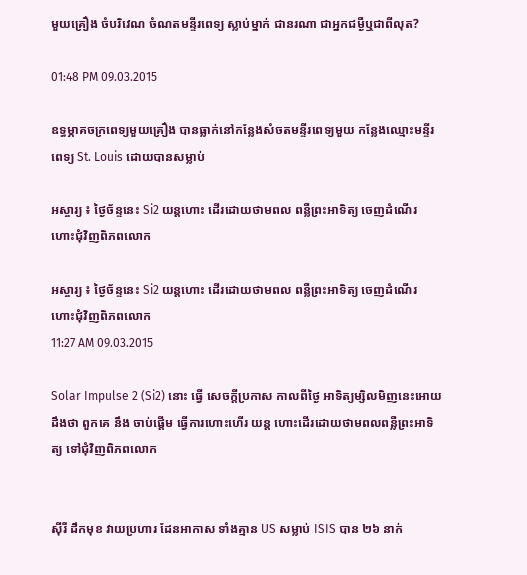មួយគ្រឿង ចំបរិវេណ ចំណតមន្ទីរពេទ្យ ស្លាប់ម្នាក់ ជានរណា ជាអ្នកជម្ងឺឬជាពីលុត?

01:48 PM 09.03.2015

ឧទ្ធម្ភាគចក្រពេទ្យមួយគ្រឿង បានធ្លាក់នៅកន្លែងសំចតមន្ទីរពេទ្យមួយ កន្លែងឈ្មោះមន្ទីរពេទ្យ St. Louis ដោយបានសម្លាប់

អស្ចារ្យ ៖ ថ្ងៃច័ន្ទនេះ Si2 យន្តហោះ ដើរដោយថាមពល ពន្លឺព្រះអាទិត្យ ចេញដំណើរ ហោះជុំវិញពិភពលោក

អស្ចារ្យ ៖ ថ្ងៃច័ន្ទនេះ Si2 យន្តហោះ ដើរដោយថាមពល ពន្លឺព្រះអាទិត្យ ចេញដំណើរ ហោះជុំវិញពិភពលោក
11:27 AM 09.03.2015

Solar Impulse 2 (Si2) នោះ ធ្វើ សេចក្តីប្រកាស កាលពីថ្ងៃ អាទិត្យម្សិលមិញនេះអោយដឹងថា ពួកគេ នឹង ចាប់ផ្តើម ធ្វើការហោះហើរ យន្ត ហោះដើរដោយថាមពលពន្លឺព្រះអាទិត្យ ទៅជុំវិញពិភពលោក


ស៊ីរី ដឹកមុខ វាយប្រហារ ដែនអាកាស ទាំងគ្មាន US សម្លាប់ ISIS បាន ២៦ នាក់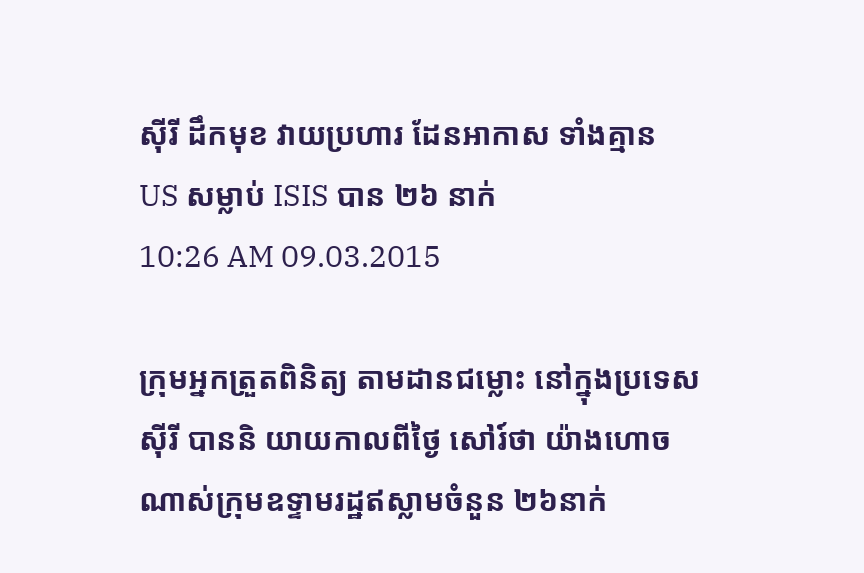ស៊ីរី ដឹកមុខ វាយប្រហារ ដែនអាកាស ទាំងគ្មាន US សម្លាប់ ISIS បាន ២៦ នាក់
10:26 AM 09.03.2015

ក្រុមអ្នកត្រួតពិនិត្យ តាមដានជម្លោះ នៅក្នុងប្រទេស ស៊ីរី បាននិ យាយកាលពីថ្ងៃ សៅរ៍ថា យ៉ាងហោច ណាស់ក្រុមឧទ្ទាមរដ្ឋឥស្លាមចំនួន ២៦នាក់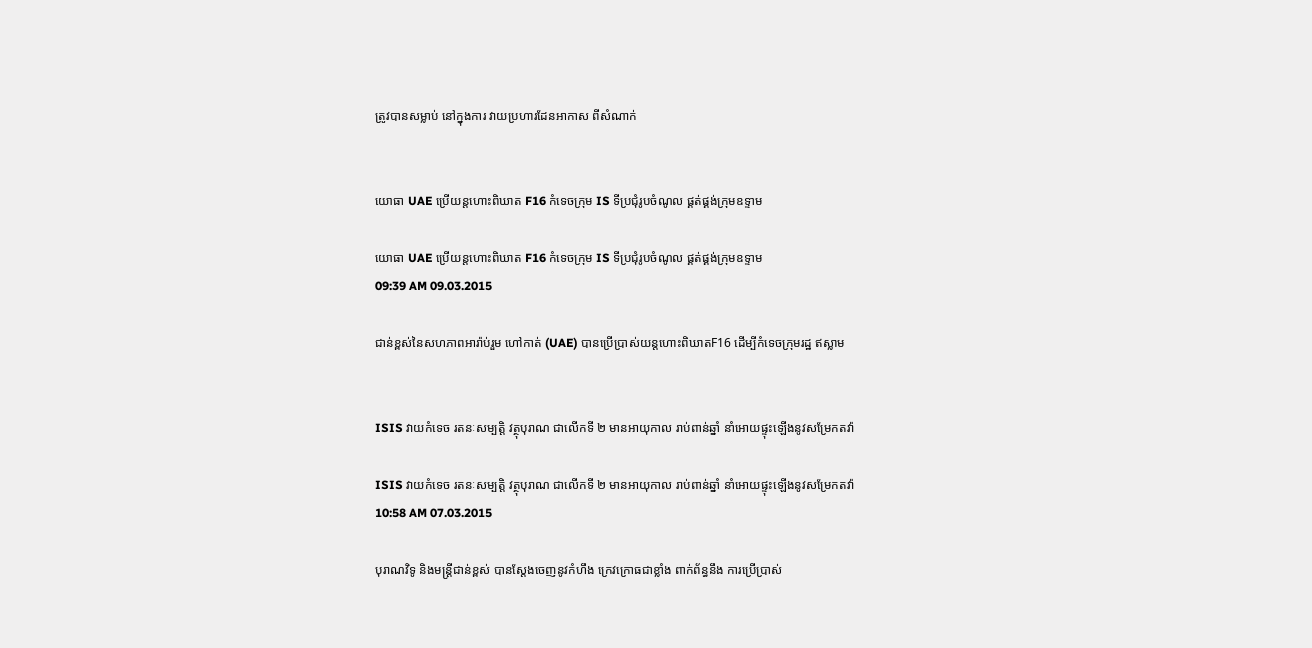ត្រូវបានសម្លាប់ នៅក្នុងការ វាយប្រហារដែនអាកាស ពីសំណាក់


យោធា UAE ប្រើយន្តហោះពិឃាត F16 កំទេចក្រុម IS ទីប្រជុំរូបចំណូល ផ្គត់ផ្គង់ក្រុមឧទ្ទាម

យោធា UAE ប្រើយន្តហោះពិឃាត F16 កំទេចក្រុម IS ទីប្រជុំរូបចំណូល ផ្គត់ផ្គង់ក្រុមឧទ្ទាម
09:39 AM 09.03.2015

ជាន់ខ្ពស់នៃសហភាពអារ៉ាប់រួម ហៅកាត់ (UAE) បានប្រើប្រាស់យន្តហោះពិឃាតF16 ដើម្បីកំទេចក្រុមរដ្ឋ ឥស្លាម


ISIS វាយកំទេច រតនៈសម្បត្តិ វត្ថុបុរាណ ជាលើកទី ២ មានអាយុកាល រាប់ពាន់ឆ្នាំ នាំអោយផ្ទុះឡើងនូវសម្រែកតវ៉ា

ISIS វាយកំទេច រតនៈសម្បត្តិ វត្ថុបុរាណ ជាលើកទី ២ មានអាយុកាល រាប់ពាន់ឆ្នាំ នាំអោយផ្ទុះឡើងនូវសម្រែកតវ៉ា
10:58 AM 07.03.2015

បុរាណវិទូ និងមន្រ្តីជាន់ខ្ពស់ បានស្តែងចេញនូវកំហឹង ក្រេវក្រោធជាខ្លាំង ពាក់ព័ន្ធនឹង ការប្រើប្រាស់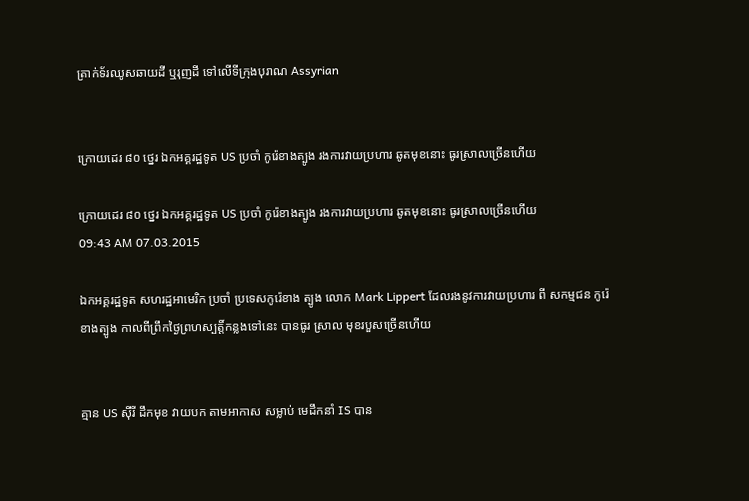ត្រាក់ទ័រឈូសឆាយដី ឬរុញដី ទៅលើទីក្រុងបុរាណ Assyrian


ក្រោយដេរ ៨០ ថ្នេរ ឯកអគ្គរដ្ឋទូត US ប្រចាំ កូរ៉េខាងត្បូង រងការវាយប្រហារ ឆូតមុខនោះ ធូរស្រាលច្រើនហើយ

ក្រោយដេរ ៨០ ថ្នេរ ឯកអគ្គរដ្ឋទូត US ប្រចាំ កូរ៉េខាងត្បូង រងការវាយប្រហារ ឆូតមុខនោះ ធូរស្រាលច្រើនហើយ
09:43 AM 07.03.2015

ឯកអគ្គរដ្ឋទូត សហរដ្ឋអាមេរិក ប្រចាំ ប្រទេសកូរ៉េខាង ត្បូង លោក Mark Lippert ដែលរងនូវការវាយប្រហារ ពី សកម្មជន កូរ៉េ ខាងត្បូង កាលពីព្រឹកថ្ងៃព្រហស្បត្តិ៍កន្លងទៅនេះ បានធូរ ស្រាល មុខរបួសច្រើនហើយ


គ្មាន US ស៊ីរី ដឹកមុខ វាយបក តាមអាកាស សម្លាប់ មេដឹកនាំ IS បាន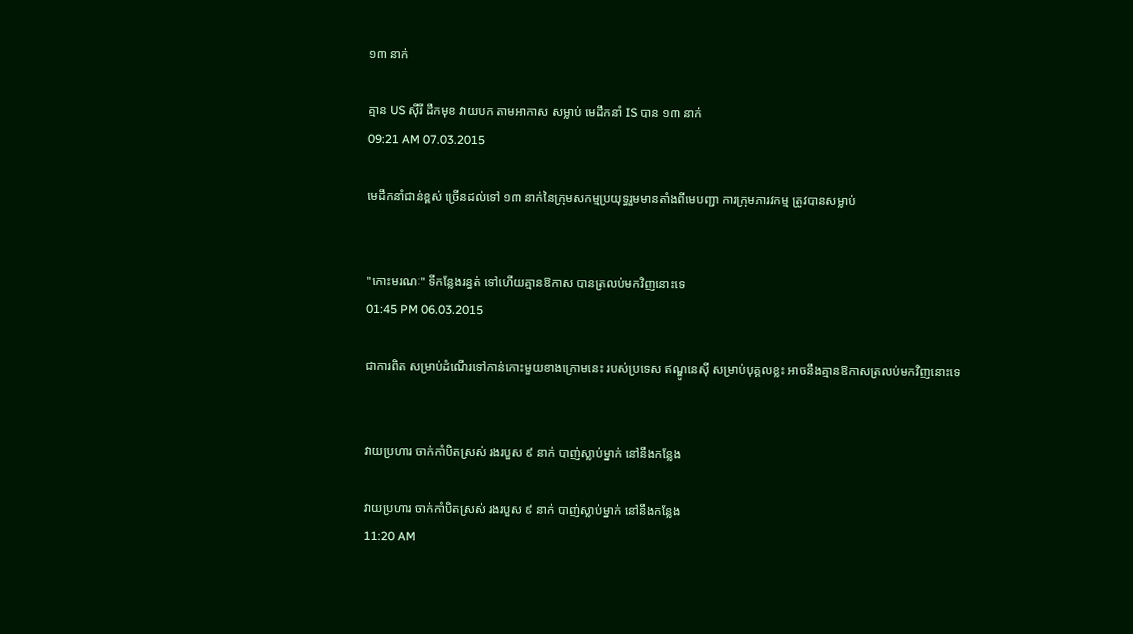១៣ នាក់

គ្មាន US ស៊ីរី ដឹកមុខ វាយបក តាមអាកាស សម្លាប់ មេដឹកនាំ IS បាន ១៣ នាក់
09:21 AM 07.03.2015

មេដឹកនាំជាន់ខ្ពស់ ច្រើនដល់ទៅ ១៣ នាក់នៃក្រុមសកម្មប្រយុទ្ធរួមមានតាំងពីមេបញ្ជា ការក្រុមភារវកម្ម ត្រូវបានសម្លាប់


"កោះមរណៈ" ទីកន្លែងរន្ធត់ ទៅហើយគ្មានឱកាស បានត្រលប់មកវិញនោះទេ
01:45 PM 06.03.2015

ជាការពិត សម្រាប់ដំណើរទៅកាន់កោះមួយខាងក្រោមនេះ របស់ប្រទេស ឥណ្ឌូនេស៊ី សម្រាប់បុគ្គលខ្លះ អាចនឹងគ្មានឱកាសត្រលប់មកវិញនោះទេ


វាយប្រហារ ចាក់កាំបិតស្រស់ រងរបួស ៩ នាក់ បាញ់ស្លាប់ម្នាក់ នៅនឹងកន្លែង

វាយប្រហារ ចាក់កាំបិតស្រស់ រងរបួស ៩ នាក់ បាញ់ស្លាប់ម្នាក់ នៅនឹងកន្លែង
11:20 AM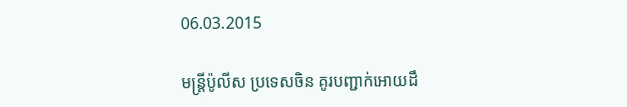06.03.2015

មន្រ្តីប៉ូលីស ប្រទេសចិន គូរបញ្ជាក់អោយដឹ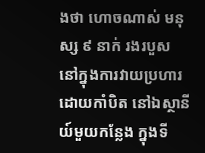ងថា ហោចណាស់ មនុស្ស ៩ នាក់ រងរបួស នៅក្នុងការវាយប្រហារ ដោយកាំបិត នៅឯស្ថានីយ៍មួយកន្លែង ក្នុងទី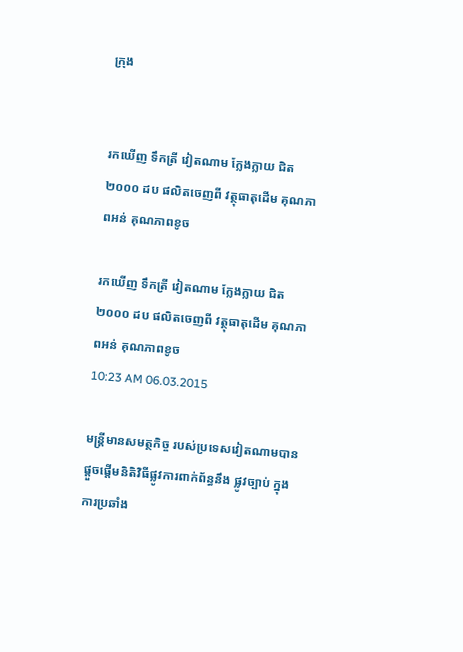ក្រុង


រកឃើញ ទឹកត្រី វៀតណាម ក្លែងក្លាយ ជិត ២០០០ ដប ផលិតចេញពី វត្ថុធាតុដើម គុណភាពអន់ គុណភាពខូច

រកឃើញ ទឹកត្រី វៀតណាម ក្លែងក្លាយ ជិត ២០០០ ដប ផលិតចេញពី វត្ថុធាតុដើម គុណភាពអន់ គុណភាពខូច
10:23 AM 06.03.2015

មន្រ្តីមានសមត្ថកិច្ច របស់ប្រទេសវៀតណាមបានផ្តួចផ្តើមនិតិវិធីផ្លូវការពាក់ព័ន្ធនឹង ផ្លូវច្បាប់ ក្នុងការប្រឆាំង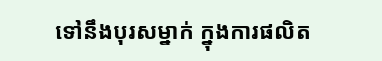ទៅនឹងបុរសម្នាក់ ក្នុងការផលិត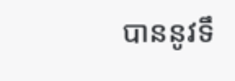បាននូវទឹ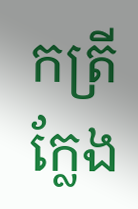កត្រីក្លែង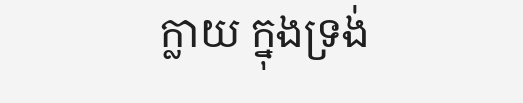ក្លាយ ក្នុងទ្រង់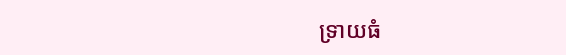ទ្រាយធំ